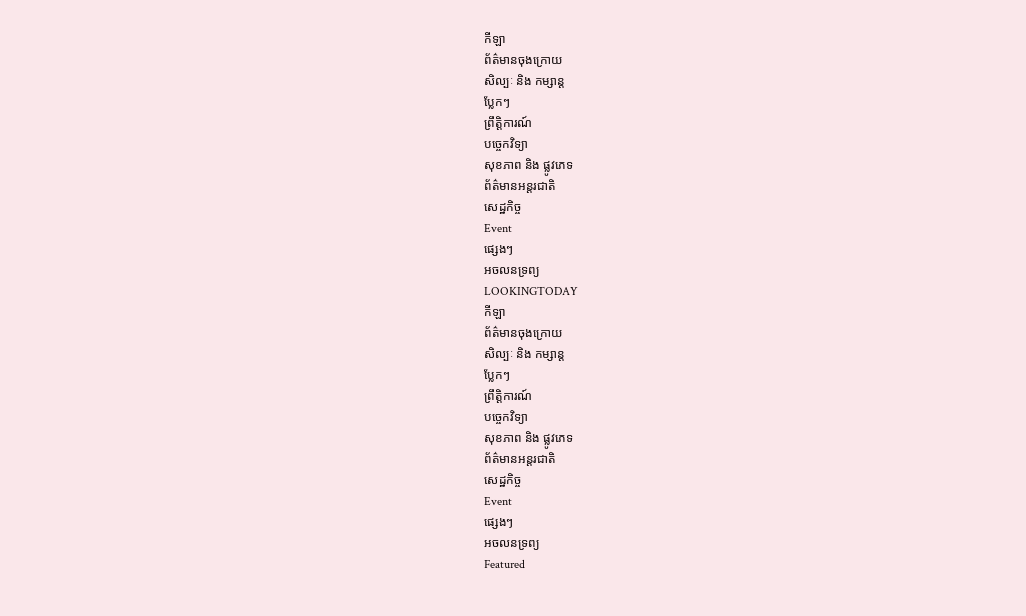កីឡា
ព័ត៌មានចុងក្រោយ
សិល្បៈ និង កម្សាន្ត
ប្លែកៗ
ព្រឹត្តិការណ៍
បច្ចេកវិទ្យា
សុខភាព និង ផ្លូវភេទ
ព័ត៌មានអន្តរជាតិ
សេដ្ឋកិច្ច
Event
ផ្សេងៗ
អចលនទ្រព្យ
LOOKINGTODAY
កីឡា
ព័ត៌មានចុងក្រោយ
សិល្បៈ និង កម្សាន្ត
ប្លែកៗ
ព្រឹត្តិការណ៍
បច្ចេកវិទ្យា
សុខភាព និង ផ្លូវភេទ
ព័ត៌មានអន្តរជាតិ
សេដ្ឋកិច្ច
Event
ផ្សេងៗ
អចលនទ្រព្យ
Featured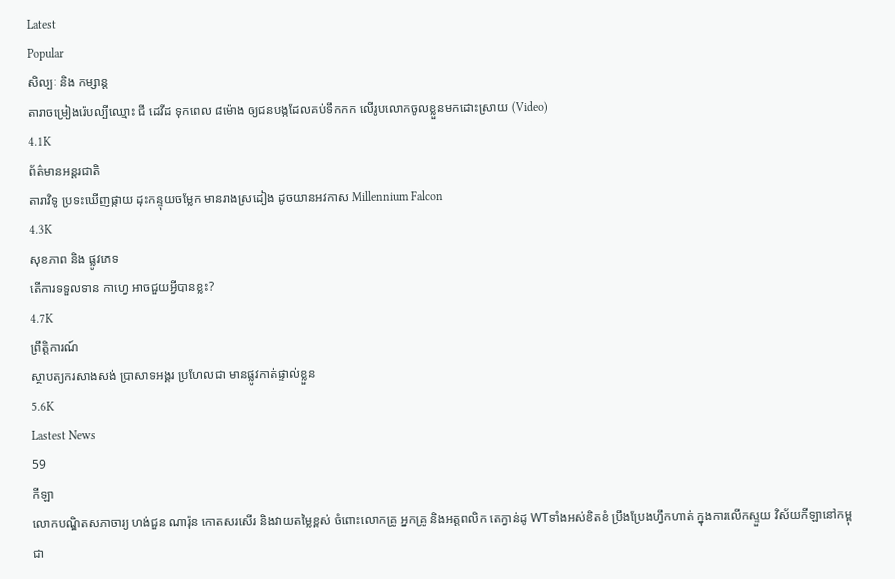Latest
Popular
សិល្បៈ និង កម្សាន្ត
តារាចម្រៀងរ៉េបល្បីឈ្មោះ ជី ដេវីដ ទុកពេល ៨ម៉ោង ឲ្យជនបង្កដែលគប់ទឹកកក លើរូបលោកចូលខ្លួនមកដោះស្រាយ (Video)
4.1K
ព័ត៌មានអន្តរជាតិ
តារាវិទូ ប្រទះឃើញផ្កាយ ដុះកន្ទុយចម្លែក មានរាងស្រដៀង ដូចយានអវកាស Millennium Falcon
4.3K
សុខភាព និង ផ្លូវភេទ
តើការទទួលទាន កាហ្វេ អាចជួយអ្វីបានខ្លះ?
4.7K
ព្រឹត្តិការណ៍
ស្ថាបត្យករសាងសង់ ប្រាសាទអង្គរ ប្រហែលជា មានផ្លូវកាត់ផ្ទាល់ខ្លួន
5.6K
Lastest News
59
កីឡា
លោកបណ្ឌិតសភាចារ្យ ហង់ជួន ណារ៉ុន កោតសរសើរ និងវាយតម្លៃខ្ពស់ ចំពោះលោកគ្រូ អ្នកគ្រូ និងអត្តពលិក តេក្វាន់ដូ WTទាំងអស់ខិតខំ ប្រឹងប្រែងហ្វឹកហាត់ ក្នុងការលើកស្ទួយ វិស័យកីឡានៅកម្ពុជា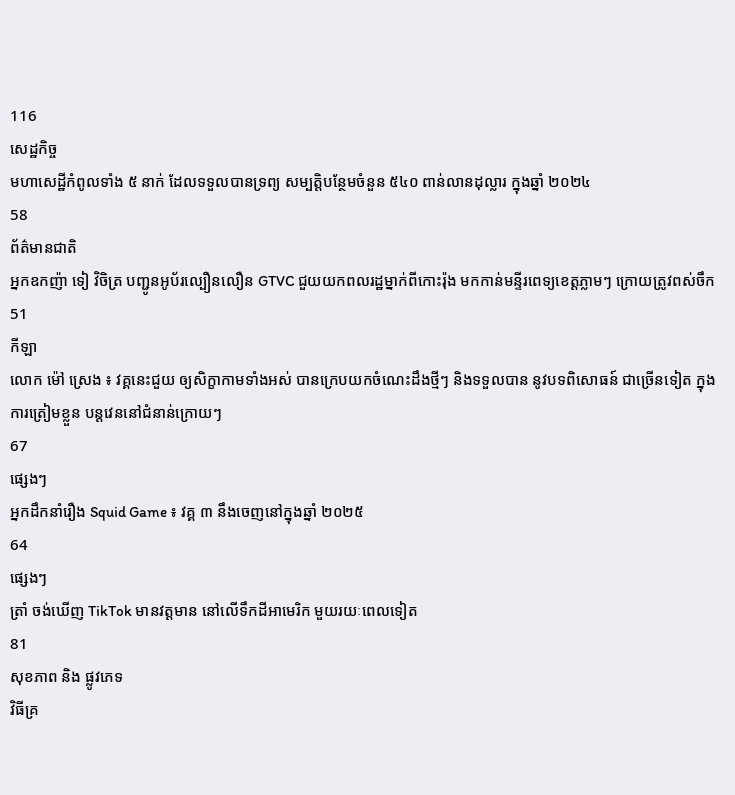116
សេដ្ឋកិច្ច
មហាសេដ្ឋីកំពូលទាំង ៥ នាក់ ដែលទទួលបានទ្រព្យ សម្បត្តិបន្ថែមចំនួន ៥៤០ ពាន់លានដុល្លារ ក្នុងឆ្នាំ ២០២៤
58
ព័ត៌មានជាតិ
អ្នកឧកញ៉ា ទៀ វិចិត្រ បញ្ជូនអូប័រល្បឿនលឿន GTVC ជួយយកពលរដ្ឋម្នាក់ពីកោះរ៉ុង មកកាន់មន្ទីរពេទ្យខេត្តភ្លាមៗ ក្រោយត្រូវពស់ចឹក
51
កីឡា
លោក ម៉ៅ ស្រេង ៖ វគ្គនេះជួយ ឲ្យសិក្ខាកាមទាំងអស់ បានក្រេបយកចំណេះដឹងថ្មីៗ និងទទួលបាន នូវបទពិសោធន៍ ជាច្រើនទៀត ក្នុងការត្រៀមខ្លួន បន្តវេននៅជំនាន់ក្រោយៗ
67
ផ្សេងៗ
អ្នកដឹកនាំរឿង Squid Game ៖ វគ្គ ៣ នឹងចេញនៅក្នុងឆ្នាំ ២០២៥
64
ផ្សេងៗ
ត្រាំ ចង់ឃើញ TikTok មានវត្តមាន នៅលើទឹកដីអាមេរិក មួយរយៈពេលទៀត
81
សុខភាព និង ផ្លូវភេទ
វិធីគ្រ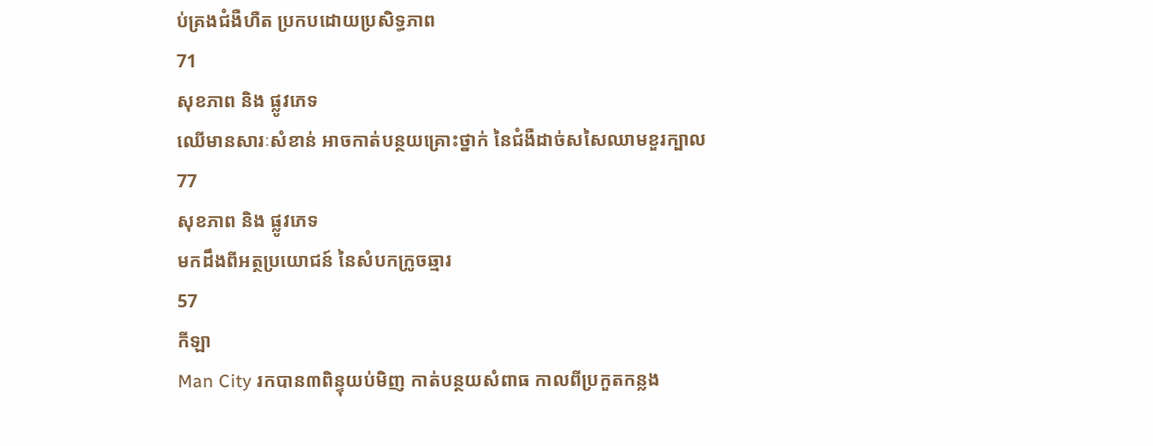ប់គ្រងជំងឺហឺត ប្រកបដោយប្រសិទ្ធភាព
71
សុខភាព និង ផ្លូវភេទ
ឈើមានសារៈសំខាន់ អាចកាត់បន្ថយគ្រោះថ្នាក់ នៃជំងឺដាច់សសៃឈាមខួរក្បាល
77
សុខភាព និង ផ្លូវភេទ
មកដឹងពីអត្ថប្រយោជន៍ នៃសំបកក្រូចឆ្មារ
57
កីឡា
Man City រកបាន៣ពិន្ទុយប់មិញ កាត់បន្ថយសំពាធ កាលពីប្រកួតកន្លង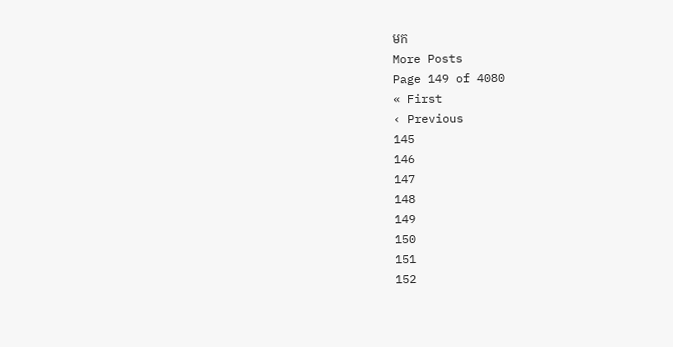មក
More Posts
Page 149 of 4080
« First
‹ Previous
145
146
147
148
149
150
151
152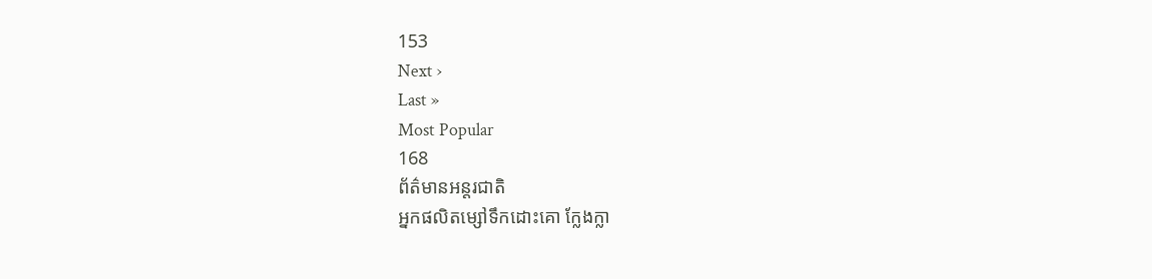153
Next ›
Last »
Most Popular
168
ព័ត៌មានអន្តរជាតិ
អ្នកផលិតម្សៅទឹកដោះគោ ក្លែងក្លា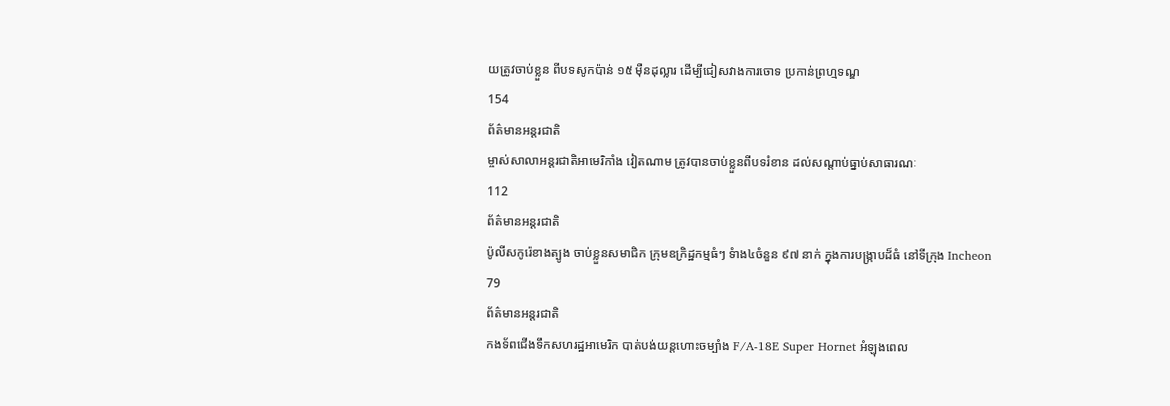យត្រូវចាប់ខ្លួន ពីបទសូកប៉ាន់ ១៥ ម៉ឺនដុល្លារ ដើម្បីជៀសវាងការចោទ ប្រកាន់ព្រហ្មទណ្ឌ
154
ព័ត៌មានអន្តរជាតិ
ម្ចាស់សាលាអន្តរជាតិអាមេរិកាំង វៀតណាម ត្រូវបានចាប់ខ្លួនពីបទរំខាន ដល់សណ្ដាប់ធ្នាប់សាធារណៈ
112
ព័ត៌មានអន្តរជាតិ
ប៉ូលីសកូរ៉េខាងត្បូង ចាប់ខ្លួនសមាជិក ក្រុមឧក្រិដ្ឋកម្មធំៗ ទំាង៤ចំនួន ៩៧ នាក់ ក្នុងការបង្រ្កាបដ៏ធំ នៅទីក្រុង Incheon
79
ព័ត៌មានអន្តរជាតិ
កងទ័ពជើងទឹកសហរដ្ឋអាមេរិក បាត់បង់យន្តហោះចម្បាំង F/A-18E Super Hornet អំឡុងពេល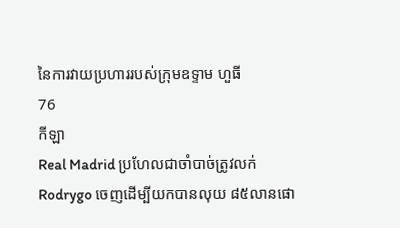នៃការវាយប្រហាររបស់ក្រុមឧទ្ទាម ហួធី
76
កីឡា
Real Madrid ប្រហែលជាចាំបាច់ត្រូវលក់ Rodrygo ចេញដើម្បីយកបានលុយ ៨៥លានផោ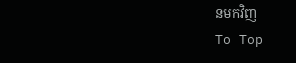នមកវិញ
To Top